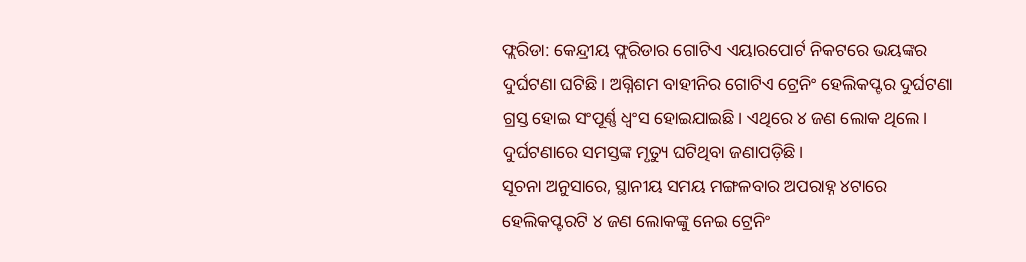ଫ୍ଲରିଡା: କେନ୍ଦ୍ରୀୟ ଫ୍ଲରିଡାର ଗୋଟିଏ ଏୟାରପୋର୍ଟ ନିକଟରେ ଭୟଙ୍କର ଦୁର୍ଘଟଣା ଘଟିଛି। ଅଗ୍ନିଶମ ବାହୀନିର ଗୋଟିଏ ଟ୍ରେନିଂ ହେଲିକପ୍ଟର ଦୁର୍ଘଟଣା ଗ୍ରସ୍ତ ହୋଇ ସଂପୂର୍ଣ୍ଣ ଧ୍ୱଂସ ହୋଇଯାଇଛି। ଏଥିରେ ୪ ଜଣ ଲୋକ ଥିଲେ। ଦୁର୍ଘଟଣାରେ ସମସ୍ତଙ୍କ ମୃତ୍ୟୁ ଘଟିଥିବା ଜଣାପଡ଼ିଛି।
ସୂଚନା ଅନୁସାରେ, ସ୍ଥାନୀୟ ସମୟ ମଙ୍ଗଳବାର ଅପରାହ୍ନ ୪ଟାରେ ହେଲିକପ୍ଟରଟି ୪ ଜଣ ଲୋକଙ୍କୁ ନେଇ ଟ୍ରେନିଂ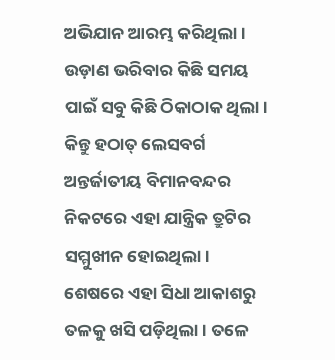ଅଭିଯାନ ଆରମ୍ଭ କରିଥିଲା। ଉଡ଼ାଣ ଭରିବାର କିଛି ସମୟ ପାଇଁ ସବୁ କିଛି ଠିକାଠାକ ଥିଲା। କିନ୍ତୁ ହଠାତ୍ ଲେସବର୍ଗ ଅନ୍ତର୍ଜାତୀୟ ବିମାନବନ୍ଦର ନିକଟରେ ଏହା ଯାନ୍ତ୍ରିକ ତ୍ରୁଟିର ସମ୍ମୁଖୀନ ହୋଇଥିଲା।
ଶେଷରେ ଏହା ସିଧା ଆକାଶରୁ ତଳକୁ ଖସି ପଡ଼ିଥିଲା। ତଳେ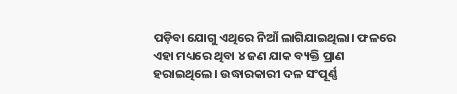ପଡ଼ିବା ଯୋଗୁ ଏଥିରେ ନିଆଁ ଲାଗିଯାଇଥିଲା। ଫଳରେ ଏହା ମଧ୍ୟରେ ଥିବା ୪ ଜଣ ଯାକ ବ୍ୟକ୍ତି ପ୍ରାଣ ହରାଇଥିଲେ। ଉଦ୍ଧାରକାରୀ ଦଳ ସଂପୂର୍ଣ୍ଣ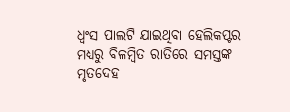ଧ୍ୱଂସ ପାଲଟି ଯାଇଥିବା ହେଲିକପ୍ଟର ମଧ୍ୟରୁ ବିଳମ୍ବିତ ରାତିରେ ସମସ୍ତଙ୍କ ମୃତଦେହ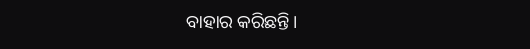ବାହାର କରିଛନ୍ତି।